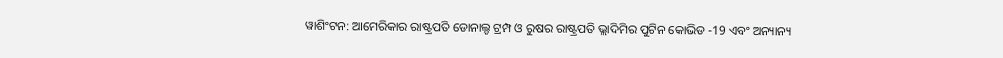ୱାଶିଂଟନ: ଆମେରିକାର ରାଷ୍ଟ୍ରପତି ଡୋନାଲ୍ଡ ଟ୍ରମ୍ପ ଓ ରୁଷର ରାଷ୍ଟ୍ରପତି ଭ୍ଲାଦିମିର ପୁଟିନ କୋଭିଡ -19 ଏବଂ ଅନ୍ୟାନ୍ୟ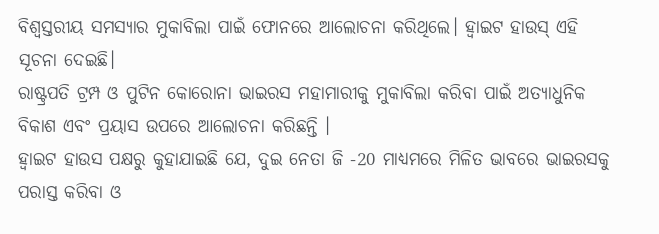ବିଶ୍ୱସ୍ତରୀୟ ସମସ୍ୟାର ମୁକାବିଲା ପାଇଁ ଫୋନରେ ଆଲୋଚନା କରିଥିଲେ। ହ୍ବାଇଟ ହାଉସ୍ ଏହି ସୂଚନା ଦେଇଛି।
ରାଷ୍ଟ୍ରପତି ଟ୍ରମ୍ପ ଓ ପୁଟିନ କୋରୋନା ଭାଇରସ ମହାମାରୀକୁ ମୁକାବିଲା କରିବା ପାଇଁ ଅତ୍ୟାଧୁନିକ ବିକାଶ ଏବଂ ପ୍ରୟାସ ଉପରେ ଆଲୋଚନା କରିଛନ୍ତି ।
ହ୍ବାଇଟ ହାଉସ ପକ୍ଷରୁ କୁହାଯାଇଛି ଯେ, ଦୁଇ ନେତା ଜି -20 ମାଧ୍ୟମରେ ମିଳିତ ଭାବରେ ଭାଇରସକୁ ପରାସ୍ତ କରିବା ଓ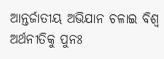ଆନ୍ତର୍ଜାତୀୟ ଅଭିଯାନ ଚଳାଇ ବିଶ୍ବ ଅର୍ଥନୀତିକୁ ପୁନଃ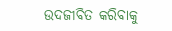ଉଦଜୀବିତ କରିବାକୁ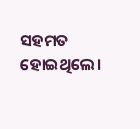ସହମତ ହୋଇଥିଲେ।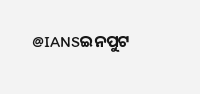@IANSଇନପୁଟ